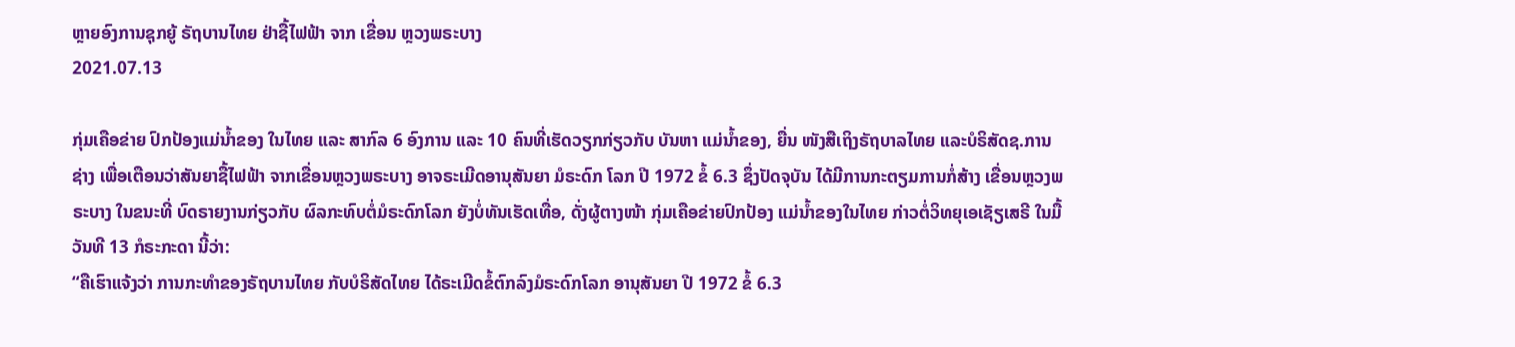ຫຼາຍອົງການຊຸກຍູ້ ຣັຖບານໄທຍ ຢ່າຊື້ໄຟຟ້າ ຈາກ ເຂື່ອນ ຫຼວງພຣະບາງ
2021.07.13

ກຸ່ມເຄືອຂ່າຍ ປົກປ້ອງແມ່ນໍ້າຂອງ ໃນໄທຍ ແລະ ສາກົລ 6 ອົງການ ແລະ 10 ຄົນທີ່ເຮັດວຽກກ່ຽວກັບ ບັນຫາ ແມ່ນໍ້າຂອງ, ຍື່ນ ໜັງສືເຖິງຣັຖບາລໄທຍ ແລະບໍຣິສັດຊ.ການຊ່າງ ເພື່ອເຕືອນວ່າສັນຍາຊື້ໄຟຟ້າ ຈາກເຂື່ອນຫຼວງພຣະບາງ ອາຈຣະເມີດອານຸສັນຍາ ມໍຣະດົກ ໂລກ ປີ 1972 ຂໍ້ 6.3 ຊຶ່ງປັດຈຸບັນ ໄດ້ມີການກະຕຽມການກໍ່ສ້າງ ເຂື່ອນຫຼວງພຣະບາງ ໃນຂນະທີ່ ບົດຣາຍງານກ່ຽວກັບ ຜົລກະທົບຕໍ່ມໍຣະດົກໂລກ ຍັງບໍ່ທັນເຮັດເທື່ອ, ດັ່ງຜູ້ຕາງໜ້າ ກຸ່ມເຄືອຂ່າຍປົກປ້ອງ ແມ່ນໍ້າຂອງໃນໄທຍ ກ່າວຕໍ່ວິທຍຸເອເຊັຽເສຣີ ໃນມື້ວັນທີ 13 ກໍຣະກະດາ ນີ້ວ່າ:
“ຄືເຮົາແຈ້ງວ່າ ການກະທໍາຂອງຣັຖບານໄທຍ ກັບບໍຣິສັດໄທຍ ໄດ້ຣະເມີດຂໍ້ຕົກລົງມໍຣະດົກໂລກ ອານຸສັນຍາ ປີ 1972 ຂໍ້ 6.3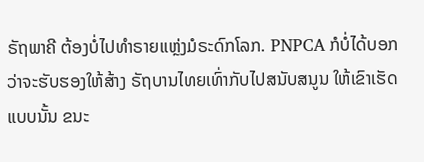ຣັຖພາຄີ ຕ້ອງບໍ່ໄປທໍາຣາຍແຫຼ່ງມໍຣະດົກໂລກ. PNPCA ກໍບໍ່ໄດ້ບອກວ່າຈະຮັບຮອງໃຫ້ສ້າງ ຣັຖບານໄທຍເທົ່າກັບໄປສນັບສນູນ ໃຫ້ເຂົາເຮັດແບບນັ້ນ ຂນະ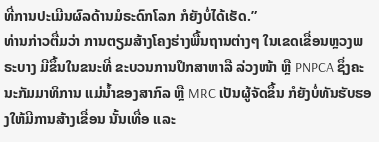ທີ່ການປະເມີນຜົລດ້ານມໍຣະດົກໂລກ ກໍຍັງບໍ່ໄດ້ເຮັດ.”
ທ່ານກ່າວຕື່ມວ່າ ການຕຽມສ້າງໂຄງຮ່າງພື້ນຖານຕ່າງໆ ໃນເຂດເຂື່ອນຫຼວງພຣະບາງ ມີຂຶ້ນໃນຂນະທີ່ ຂະບວນການປຶກສາຫາລື ລ່ວງໜ້າ ຫຼື PNPCA ຊຶ່ງຄະນະກັມມາທິການ ແມ່ນໍ້າຂອງສາກົລ ຫຼື MRC ເປັນຜູ້ຈັດຂຶ້ນ ກໍຍັງບໍ່ທັນຮັບຮອງໃຫ້ມີການສ້າງເຂື່ອນ ນັ້ນເທື່ອ ແລະ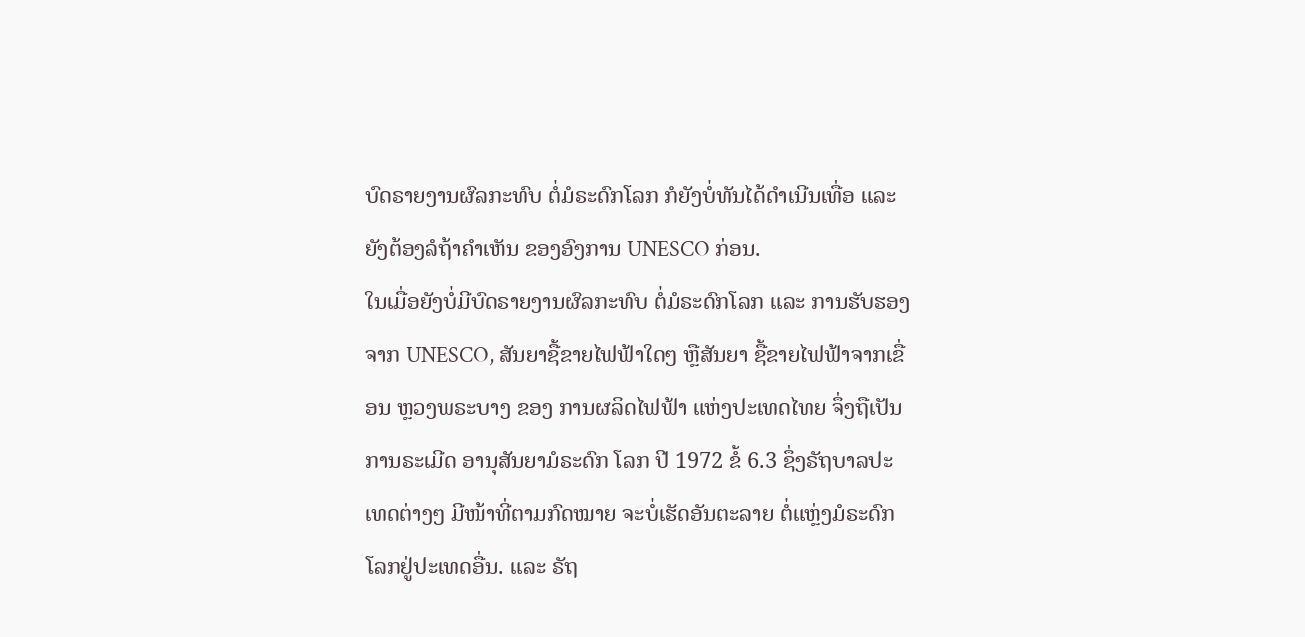ບົດຣາຍງານຜົລກະທົບ ຕໍ່ມໍຣະດົກໂລກ ກໍຍັງບໍ່ທັນໄດ້ດໍາເນີນເທື່ອ ແລະ ຍັງຕ້ອງລໍຖ້າຄໍາເຫັນ ຂອງອົງການ UNESCO ກ່ອນ.
ໃນເມື່ອຍັງບໍ່ມີບົດຣາຍງານຜົລກະທົບ ຕໍ່ມໍຣະດົກໂລກ ແລະ ການຮັບຮອງຈາກ UNESCO, ສັນຍາຊື້ຂາຍໄຟຟ້າໃດໆ ຫຼືສັນຍາ ຊື້ຂາຍໄຟຟ້າຈາກເຂື່ອນ ຫຼວງພຣະບາງ ຂອງ ການຜລິດໄຟຟ້າ ແຫ່ງປະເທດໄທຍ ຈຶ່ງຖືເປັນການຣະເມີດ ອານຸສັນຍາມໍຣະດົກ ໂລກ ປີ 1972 ຂໍ້ 6.3 ຊຶ່ງຣັຖບາລປະເທດຕ່າງໆ ມີໜ້າທີ່ຕາມກົດໝາຍ ຈະບໍ່ເຮັດອັນຕະລາຍ ຕໍ່ແຫຼ່ງມໍຣະດົກໂລກຢູ່ປະເທດອື່ນ. ແລະ ຣັຖ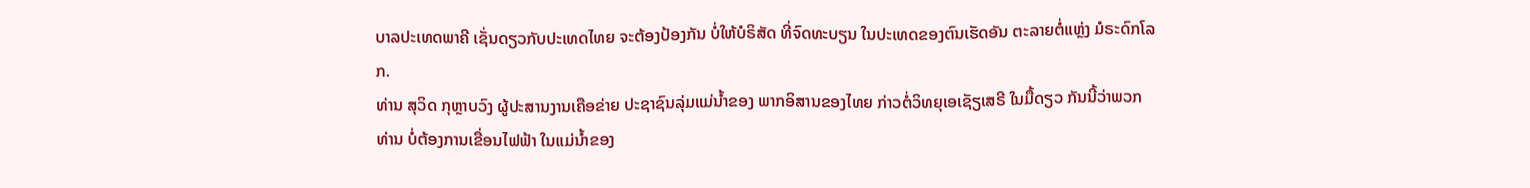ບາລປະເທດພາຄີ ເຊັ່ນດຽວກັບປະເທດໄທຍ ຈະຕ້ອງປ້ອງກັນ ບໍ່ໃຫ້ບໍຣິສັດ ທີ່ຈົດທະບຽນ ໃນປະເທດຂອງຕົນເຮັດອັນ ຕະລາຍຕໍ່ແຫຼ່ງ ມໍຣະດົກໂລກ.
ທ່ານ ສຸວິດ ກຸຫຼາບວົງ ຜູ້ປະສານງານເຄືອຂ່າຍ ປະຊາຊົນລຸ່ມແມ່ນໍ້າຂອງ ພາກອິສານຂອງໄທຍ ກ່າວຕໍ່ວິທຍຸເອເຊັຽເສຣີ ໃນມື້ດຽວ ກັນນີ້ວ່າພວກທ່ານ ບໍ່ຕ້ອງການເຂື່ອນໄຟຟ້າ ໃນແມ່ນໍ້າຂອງ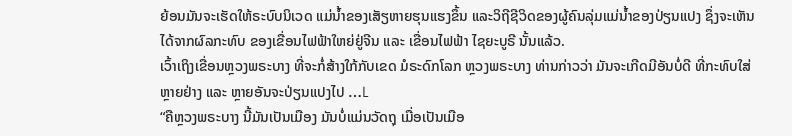ຍ້ອນມັນຈະເຮັດໃຫ້ຣະບົບນິເວດ ແມ່ນໍ້າຂອງເສັຽຫາຍຮຸນແຮງຂຶ້ນ ແລະວິຖີຊີວິດຂອງຜູ້ຄົນລຸ່ມແມ່ນໍ້າຂອງປ່ຽນແປງ ຊຶ່ງຈະເຫັນໄດ້ຈາກຜົລກະທົບ ຂອງເຂື່ອນໄຟຟ້າໃຫຍ່ຢູ່ຈີນ ແລະ ເຂື່ອນໄຟຟ້າ ໄຊຍະບູຣີ ນັ້ນແລ້ວ.
ເວົ້າເຖິງເຂື່ອນຫຼວງພຣະບາງ ທີ່ຈະກໍ່ສ້າງໃກ້ກັບເຂດ ມໍຣະດົກໂລກ ຫຼວງພຣະບາງ ທ່ານກ່າວວ່າ ມັນຈະເກີດມີອັນບໍ່ດີ ທີ່ກະທົບໃສ່ ຫຼາຍຢ່າງ ແລະ ຫຼາຍອັນຈະປ່ຽນແປງໄປ …L
“ຄືຫຼວງພຣະບາງ ນີ້ມັນເປັນເມືອງ ມັນບໍ່ແມ່ນວັດຖຸ ເມື່ອເປັນເມືອ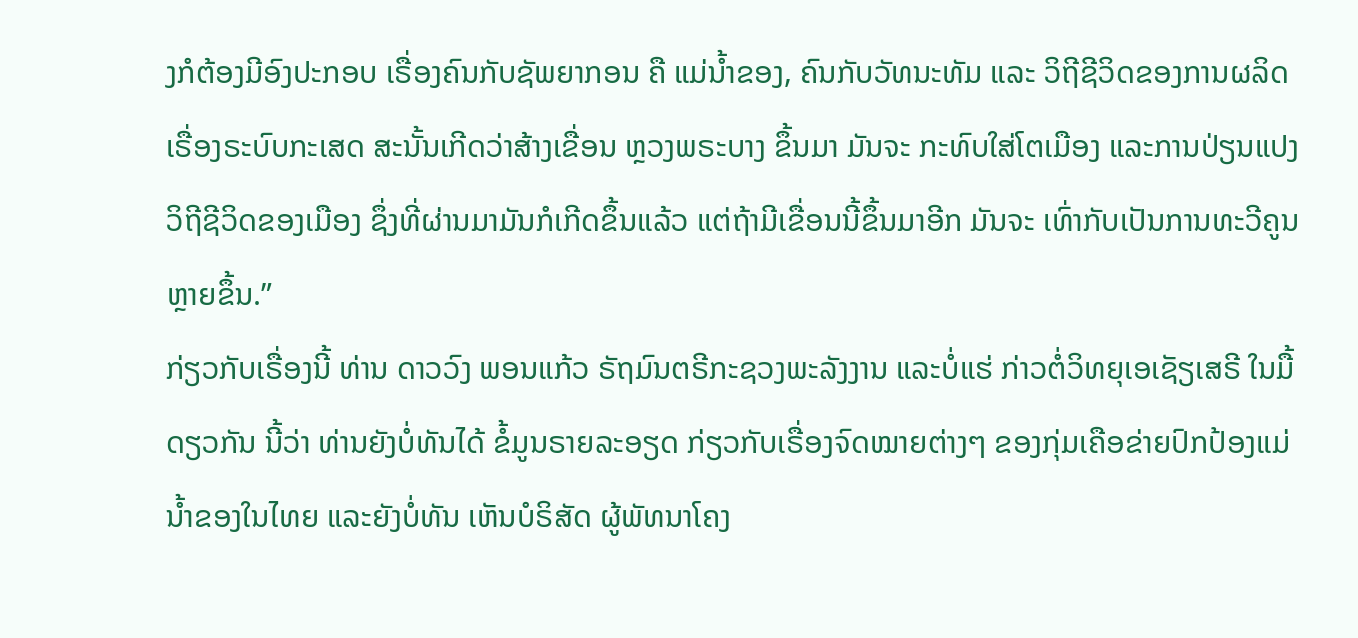ງກໍຕ້ອງມີອົງປະກອບ ເຣື່ອງຄົນກັບຊັພຍາກອນ ຄື ແມ່ນໍ້າຂອງ, ຄົນກັບວັທນະທັມ ແລະ ວິຖີຊີວິດຂອງການຜລິດ ເຣື່ອງຣະບົບກະເສດ ສະນັ້ນເກີດວ່າສ້າງເຂື່ອນ ຫຼວງພຣະບາງ ຂຶ້ນມາ ມັນຈະ ກະທົບໃສ່ໂຕເມືອງ ແລະການປ່ຽນແປງວິຖີຊີວິດຂອງເມືອງ ຊຶ່ງທີ່ຜ່ານມາມັນກໍເກີດຂຶ້ນແລ້ວ ແຕ່ຖ້າມີເຂື່ອນນີ້ຂຶ້ນມາອີກ ມັນຈະ ເທົ່າກັບເປັນການທະວີຄູນຫຼາຍຂຶ້ນ.”
ກ່ຽວກັບເຣື່ອງນີ້ ທ່ານ ດາວວົງ ພອນແກ້ວ ຣັຖມົນຕຣີກະຊວງພະລັງງານ ແລະບໍ່ແຮ່ ກ່າວຕໍ່ວິທຍຸເອເຊັຽເສຣີ ໃນມື້ດຽວກັນ ນີ້ວ່າ ທ່ານຍັງບໍ່ທັນໄດ້ ຂໍ້ມູນຣາຍລະອຽດ ກ່ຽວກັບເຣື່ອງຈົດໝາຍຕ່າງໆ ຂອງກຸ່ມເຄືອຂ່າຍປົກປ້ອງແມ່ນໍ້າຂອງໃນໄທຍ ແລະຍັງບໍ່ທັນ ເຫັນບໍຣິສັດ ຜູ້ພັທນາໂຄງ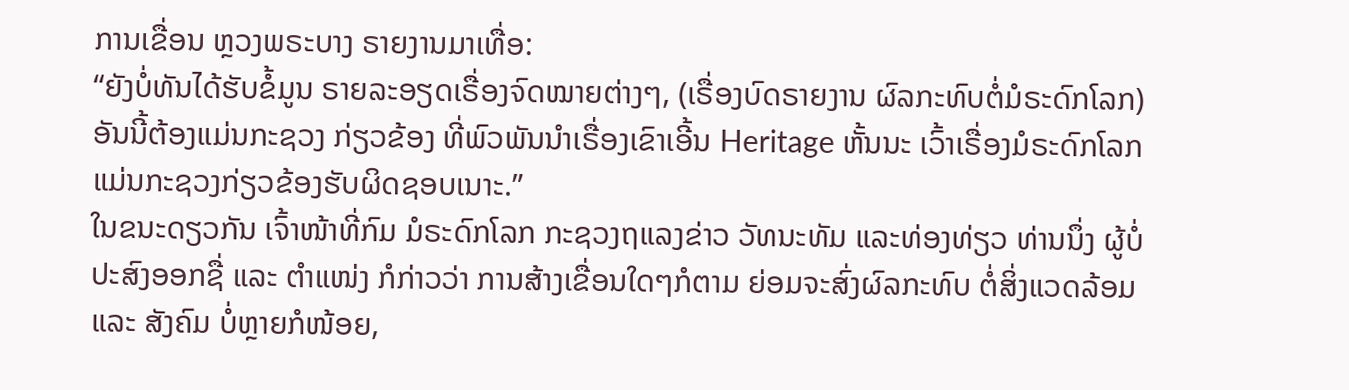ການເຂື່ອນ ຫຼວງພຣະບາງ ຣາຍງານມາເທື່ອ:
“ຍັງບໍ່ທັນໄດ້ຮັບຂໍ້ມູນ ຣາຍລະອຽດເຣື່ອງຈົດໝາຍຕ່າງໆ, (ເຣື່ອງບົດຣາຍງານ ຜົລກະທົບຕໍ່ມໍຣະດົກໂລກ) ອັນນີ້ຕ້ອງແມ່ນກະຊວງ ກ່ຽວຂ້ອງ ທີ່ພົວພັນນໍາເຣື່ອງເຂົາເອີ້ນ Heritage ຫັ້ນນະ ເວົ້າເຣື່ອງມໍຣະດົກໂລກ ແມ່ນກະຊວງກ່ຽວຂ້ອງຮັບຜິດຊອບເນາະ.”
ໃນຂນະດຽວກັນ ເຈົ້າໜ້າທີ່ກົມ ມໍຣະດົກໂລກ ກະຊວງຖແລງຂ່າວ ວັທນະທັມ ແລະທ່ອງທ່ຽວ ທ່ານນຶ່ງ ຜູ້ບໍ່ປະສົງອອກຊື່ ແລະ ຕໍາແໜ່ງ ກໍກ່າວວ່າ ການສ້າງເຂື່ອນໃດໆກໍຕາມ ຍ່ອມຈະສົ່ງຜົລກະທົບ ຕໍ່ສິ່ງແວດລ້ອມ ແລະ ສັງຄົມ ບໍ່ຫຼາຍກໍໜ້ອຍ,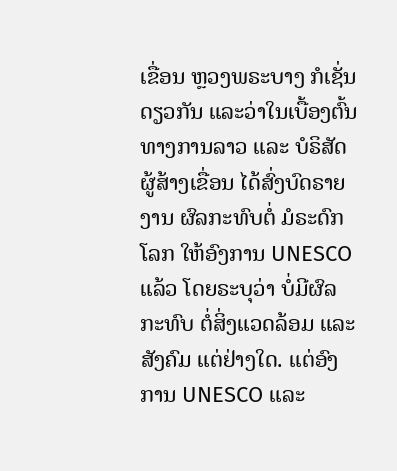ເຂື່ອນ ຫຼວງພຣະບາງ ກໍເຊັ່ນດຽວກັນ ແລະວ່າໃນເບື້ອງຕົ້ນ ທາງການລາວ ແລະ ບໍຣິສັດຜູ້ສ້າງເຂື່ອນ ໄດ້ສົ່ງບົດຣາຍງານ ຜົລກະທົບຕໍ່ ມໍຣະດົກໂລກ ໃຫ້ອົງການ UNESCO ແລ້ວ ໂດຍຣະບຸວ່າ ບໍ່ມີຜົລກະທົບ ຕໍ່ສິ່ງແວດລ້ອມ ແລະສັງຄົມ ແຕ່ຢ່າງໃດ. ແຕ່ອົງການ UNESCO ແລະ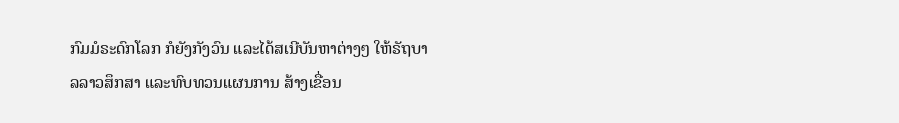ກົມມໍຣະດົກໂລກ ກໍຍັງກັງວົນ ແລະໄດ້ສເນີບັນຫາຕ່າງໆ ໃຫ້ຣັຖບາລລາວສຶກສາ ແລະທົບທວນແຜນການ ສ້າງເຂື່ອນ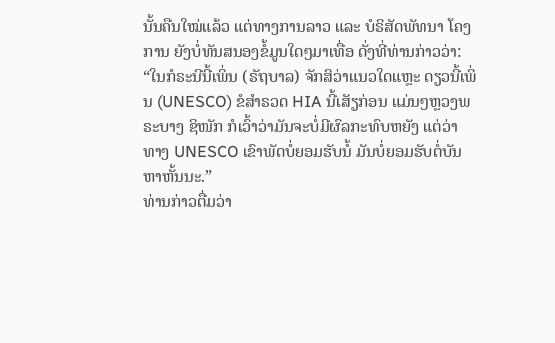ນັ້ນຄືນໃໝ່ແລ້ວ ແຕ່ທາງການລາວ ແລະ ບໍຣິສັດພັທນາ ໂຄງການ ຍັງບໍ່ທັນສນອງຂໍ້ມູນໃດໆມາເທື່ອ ດັ່ງທີ່ທ່ານກ່າວວ່າ:
“ໃນກໍຣະນີນີ້ເພິ່ນ (ຣັຖບາລ) ຈັກສິວ່າແນວໃດແຫຼະ ດຽວນີ້ເພິ່ນ (UNESCO) ຂໍສໍາຣວດ HIA ນີ້ເສັຽກ່ອນ ແມ່ນໆຫຼວງພຣະບາງ ຊິໜັກ ກໍເວົ້າວ່າມັນຈະບໍ່ມີຜົລກະທົບຫຍັງ ແຕ່ວ່າ ທາງ UNESCO ເຂົາພັດບໍ່ຍອມຮັບນໍ້ ມັນບໍ່ຍອມຮັບຕໍ່ບັນຫາຫັ້ນນະ.”
ທ່ານກ່າວຕື່ມວ່າ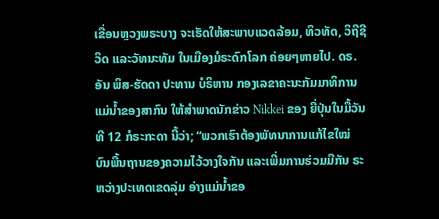ເຂື່ອນຫຼວງພຣະບາງ ຈະເຮັດໃຫ້ສະພາບແວດລ້ອມ, ທິວທັດ, ວິຖີຊີວິດ ແລະວັທນະທັມ ໃນເມືອງມໍຣະດົກໂລກ ຄ່ອຍໆຫາຍໄປ. ດຣ. ອັນ ພິສ-ຮັດດາ ປະທານ ບໍຣິຫານ ກອງເລຂາຄະນະກັມມາທິການ ແມ່ນໍ້າຂອງສາກົນ ໃຫ້ສໍາພາດນັກຂ່າວ Nikkei ຂອງ ຍີ່ປຸ່ນໃນມື້ວັນທີ 12 ກໍຣະກະດາ ນີ້ວ່າ; “ພວກເຮົາຕ້ອງພັທນາການແກ້ໄຂໃໝ່ ບົນພື້ນຖານຂອງຄວາມໄວ້ວາງໃຈກັນ ແລະເພີ່ມການຮ່ວມມືກັນ ຣະຫວ່າງປະເທດເຂດລຸ່ມ ອ່າງແມ່ນໍ້າຂອ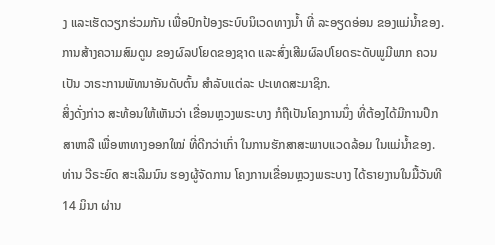ງ ແລະເຮັດວຽກຮ່ວມກັນ ເພື່ອປົກປ້ອງຣະບົບນິເວດທາງນໍ້າ ທີ່ ລະອຽດອ່ອນ ຂອງແມ່ນໍ້າຂອງ. ການສ້າງຄວາມສົມດູນ ຂອງຜົລປໂຍດຂອງຊາດ ແລະສົ່ງເສີມຜົລປໂຍດຣະດັບພູມີພາກ ຄວນເປັນ ວາຣະການພັທນາອັນດັບຕົ້ນ ສໍາລັບແຕ່ລະ ປະເທດສະມາຊິກ.
ສິ່ງດັ່ງກ່າວ ສະທ້ອນໃຫ້ເຫັນວ່າ ເຂື່ອນຫຼວງພຣະບາງ ກໍຖືເປັນໂຄງການນຶ່ງ ທີ່ຕ້ອງໄດ້ມີການປຶກສາຫາລື ເພື່ອຫາທາງອອກໃໝ່ ທີ່ດີກວ່າເກົ່າ ໃນການຮັກສາສະພາບແວດລ້ອມ ໃນແມ່ນ້ຳຂອງ.
ທ່ານ ວີຣະຍົດ ສະເລີມນົນ ຮອງຜູ້ຈັດການ ໂຄງການເຂື່ອນຫຼວງພຣະບາງ ໄດ້ຣາຍງານໃນມື້ວັນທີ 14 ມິນາ ຜ່ານ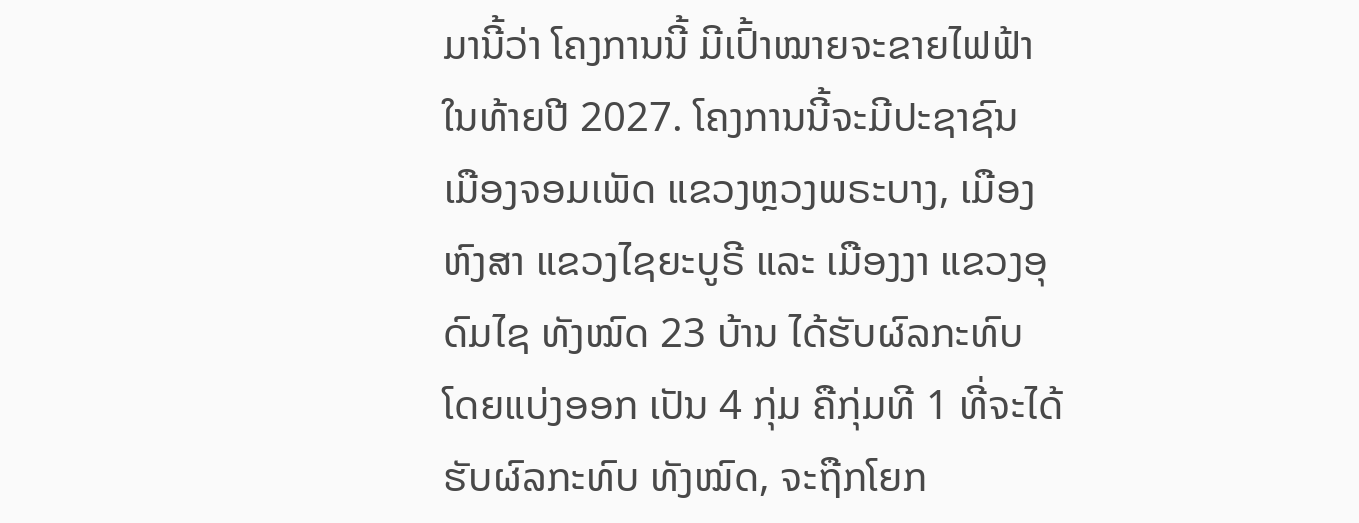ມານີ້ວ່າ ໂຄງການນີ້ ມີເປົ້າໝາຍຈະຂາຍໄຟຟ້າ ໃນທ້າຍປີ 2027. ໂຄງການນີ້ຈະມີປະຊາຊົນ ເມືອງຈອມເພັດ ແຂວງຫຼວງພຣະບາງ, ເມືອງຫົງສາ ແຂວງໄຊຍະບູຣີ ແລະ ເມືອງງາ ແຂວງອຸດົມໄຊ ທັງໝົດ 23 ບ້ານ ໄດ້ຮັບຜົລກະທົບ ໂດຍແບ່ງອອກ ເປັນ 4 ກຸ່ມ ຄືກຸ່ມທີ 1 ທີ່ຈະໄດ້ຮັບຜົລກະທົບ ທັງໝົດ, ຈະຖືກໂຍກ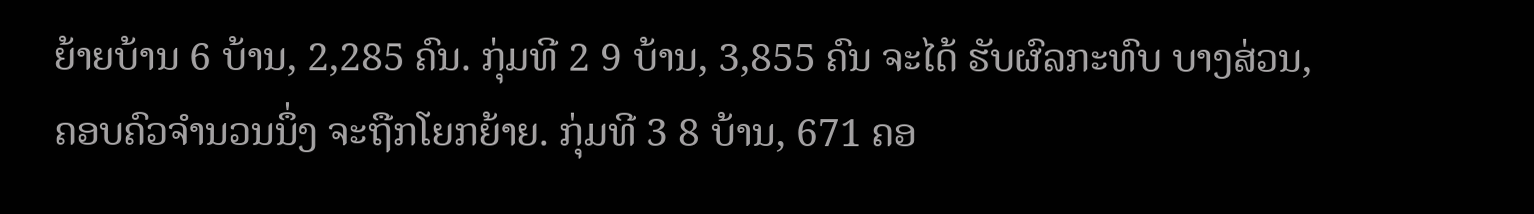ຍ້າຍບ້ານ 6 ບ້ານ, 2,285 ຄົນ. ກຸ່ມທີ 2 9 ບ້ານ, 3,855 ຄົນ ຈະໄດ້ ຮັບຜົລກະທົບ ບາງສ່ວນ, ຄອບຄົວຈໍານວນນຶ່ງ ຈະຖືກໂຍກຍ້າຍ. ກຸ່ມທີ 3 8 ບ້ານ, 671 ຄອ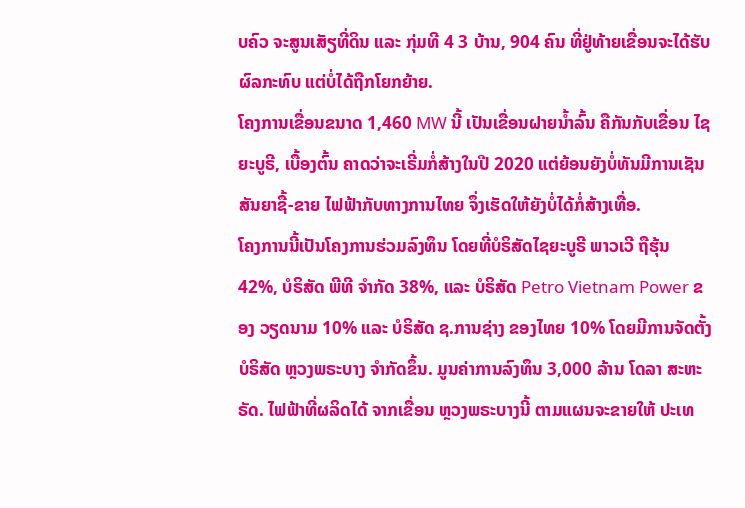ບຄົວ ຈະສູນເສັຽທີ່ດິນ ແລະ ກຸ່ມທີ 4 3 ບ້ານ, 904 ຄົນ ທີ່ຢູ່ທ້າຍເຂື່ອນຈະໄດ້ຮັບ ຜົລກະທົບ ແຕ່ບໍ່ໄດ້ຖືກໂຍກຍ້າຍ.
ໂຄງການເຂື່ອນຂນາດ 1,460 MW ນີ້ ເປັນເຂື່ອນຝາຍນໍ້າລົ້ນ ຄືກັນກັບເຂື່ອນ ໄຊຍະບູຣີ, ເບື້ອງຕົ້ນ ຄາດວ່າຈະເຣີ່ມກໍ່ສ້າງໃນປີ 2020 ແຕ່ຍ້ອນຍັງບໍ່ທັນມີການເຊັນ ສັນຍາຊື້-ຂາຍ ໄຟຟ້າກັບທາງການໄທຍ ຈຶ່ງເຮັດໃຫ້ຍັງບໍ່ໄດ້ກໍ່ສ້າງເທື່ອ.
ໂຄງການນີ້ເປັນໂຄງການຮ່ວມລົງທຶນ ໂດຍທີ່ບໍຣິສັດໄຊຍະບູຣີ ພາວເວີ ຖືຮຸ້ນ 42%, ບໍຣິສັດ ພີທີ ຈໍາກັດ 38%, ແລະ ບໍຣິສັດ Petro Vietnam Power ຂອງ ວຽດນາມ 10% ແລະ ບໍຣິສັດ ຊ.ການຊ່າງ ຂອງໄທຍ 10% ໂດຍມີການຈັດຕັ້ງບໍຣິສັດ ຫຼວງພຣະບາງ ຈໍາກັດຂຶ້ນ. ມູນຄ່າການລົງທຶນ 3,000 ລ້ານ ໂດລາ ສະຫະຣັດ. ໄຟຟ້າທີ່ຜລິດໄດ້ ຈາກເຂື່ອນ ຫຼວງພຣະບາງນີ້ ຕາມແຜນຈະຂາຍໃຫ້ ປະເທ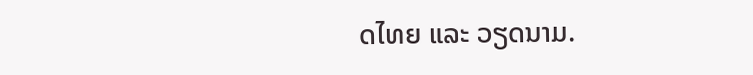ດໄທຍ ແລະ ວຽດນາມ.